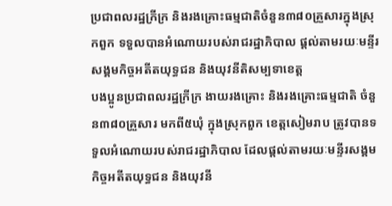ប្រជាពលរដ្ឋក្រីក្រ និងរងគ្រោះធម្មជាតិចំនួន៣៨០គ្រួសារក្នុងស្រុកពួក ទទួលបានអំណោយរបស់រាជរដ្ឋាភិបាល ផ្តល់តាមរយៈមន្ទីរសង្គមកិច្ចអតីតយុទ្ធជន និងយុវនីតិសម្បទាខេត្ត
បងប្អូនប្រជាពលរដ្ឋក្រីក្រ ងាយរងគ្រោះ និងរងគ្រោះធម្មជាតិ ចំនួន៣៨០គ្រួសារ មកពី៥ឃុំ ក្នុងស្រុកពួក ខេត្តសៀមរាប ត្រូវបានទទួលអំណោយរបស់រាជរដ្ឋាភិបាល ដែលផ្តល់តាមរយៈមន្ទីរសង្គមកិច្ចអតីតយុទ្ធជន និងយុវនី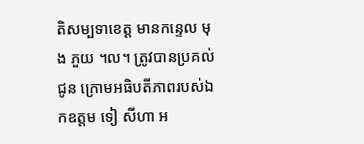តិសម្បទាខេត្ត មានកន្ទេល មុង ភួយ ។ល។ ត្រូវបានប្រគល់ជូន ក្រោមអធិបតីភាពរបស់ឯកឧត្តម ទៀ សីហា អ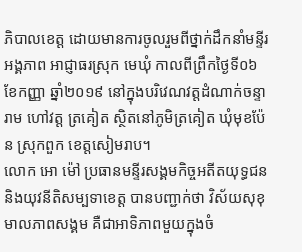ភិបាលខេត្ត ដោយមានការចូលរួមពីថ្នាក់ដឹកនាំមន្ទីរ អង្គភាព អាជ្ញាធរស្រុក មេឃុំ កាលពីព្រឹកថ្ងៃទី០៦ ខែកញ្ញា ឆ្នាំ២០១៩ នៅក្នុងបរិវេណវត្តដំណាក់ចន្ទារាម ហៅវត្ត ត្រគៀត ស្ថិតនៅភូមិត្រគៀត ឃុំមុខប៉ែន ស្រុកពួក ខេត្តសៀមរាប។
លោក អោ ម៉ៅ ប្រធានមន្ទីរសង្គមកិច្ចអតីតយុទ្ធជន និងយុវនីតិសម្បទាខេត្ត បានបញ្ជាក់ថា វិស័យសុខុមាលភាពសង្គម គឺជាអាទិភាពមួយក្នុងចំ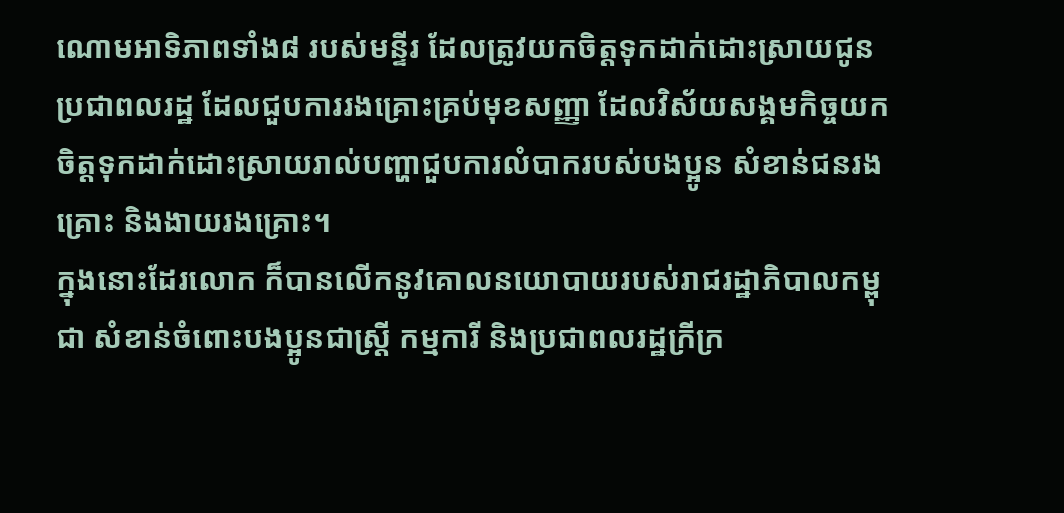ណោមអាទិភាពទាំង៨ របស់មន្ទីរ ដែលត្រូវយកចិត្តទុកដាក់ដោះស្រាយជូនប្រជាពលរដ្ឋ ដែលជួបការរងគ្រោះគ្រប់មុខសញ្ញា ដែលវិស័យសង្គមកិច្ចយកចិត្តទុកដាក់ដោះស្រាយរាល់បញ្ហាជួបការលំបាករបស់បងប្អូន សំខាន់ជនរងគ្រោះ និងងាយរងគ្រោះ។
ក្នុងនោះដែរលោក ក៏បានលើកនូវគោលនយោបាយរបស់រាជរដ្ឋាភិបាលកម្ពុជា សំខាន់ចំពោះបងប្អូនជាស្ត្រី កម្មការី និងប្រជាពលរដ្ឋក្រីក្រ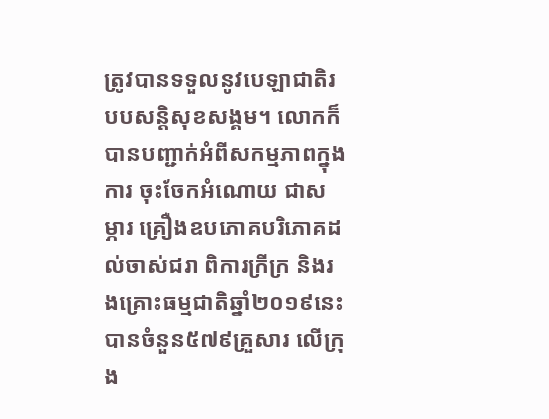ត្រូវបានទទួលនូវបេឡាជាតិរបបសន្តិសុខសង្គម។ លោកក៏បានបញ្ជាក់អំពីសកម្មភាពក្នុងការ ចុះចែកអំណោយ ជាសម្ភារ គ្រឿងឧបភោគបរិភោគដល់ចាស់ជរា ពិការក្រីក្រ និងរងគ្រោះធម្មជាតិឆ្នាំ២០១៩នេះ បានចំនួន៥៧៩គ្រួសារ លើក្រុង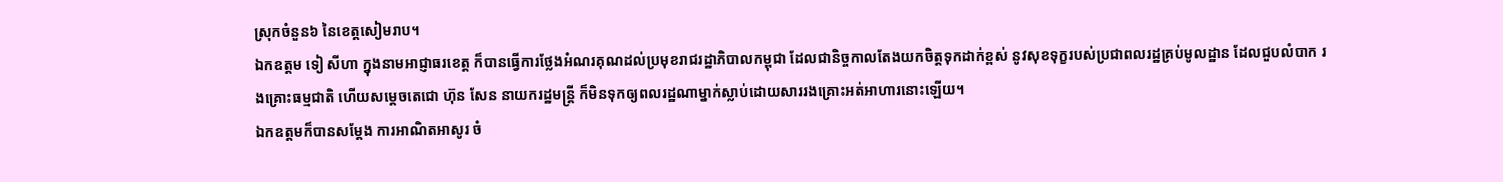ស្រុកចំនួន៦ នៃខេត្តសៀមរាប។
ឯកឧត្តម ទៀ សីហា ក្នុងនាមអាជ្ញាធរខេត្ត ក៏បានធ្វើការថ្លែងអំណរគុណដល់ប្រមុខរាជរដ្ឋាភិបាលកម្ពុជា ដែលជានិច្ចកាលតែងយកចិត្តទុកដាក់ខ្ពស់ នូវសុខទុក្ខរបស់ប្រជាពលរដ្ឋគ្រប់មូលដ្ឋាន ដែលជួបលំបាក រងគ្រោះធម្មជាតិ ហើយសម្តេចតេជោ ហ៊ុន សែន នាយករដ្ឋមន្ត្រី ក៏មិនទុកឲ្យពលរដ្ឋណាម្នាក់ស្លាប់ដោយសាររងគ្រោះអត់អាហារនោះឡើយ។
ឯកឧត្តមក៏បានសម្តែង ការអាណិតអាសូរ ចំ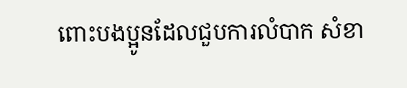ពោះបងប្អូនដែលជួបការលំបាក សំខា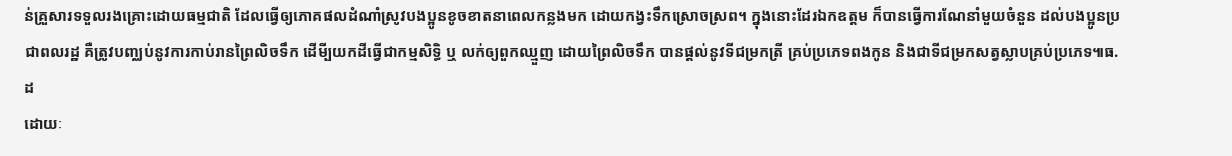ន់គ្រួសារទទួលរងគ្រោះដោយធម្មជាតិ ដែលធ្វើឲ្យភោគផលដំណាំស្រូវបងប្អូនខូចខាតនាពេលកន្លងមក ដោយកង្វះទឹកស្រោចស្រព។ ក្នុងនោះដែរឯកឧត្តម ក៏បានធ្វើការណែនាំមួយចំនួន ដល់បងប្អូនប្រជាពលរដ្ឋ គឺត្រូវបញ្ឈប់នូវការកាប់រានព្រៃលិចទឹក ដើមី្បយកដីធ្វើជាកម្មសិទ្ធិ ឬ លក់ឲ្យពួកឈ្មួញ ដោយព្រៃលិចទឹក បានផ្តល់នូវទីជម្រកត្រី គ្រប់ប្រភេទពងកូន និងជាទីជម្រកសត្វស្លាបគ្រប់ប្រភេទ៕ធ.ដ
ដោយៈ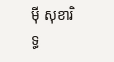ម៉ី សុខារិទ្ធ